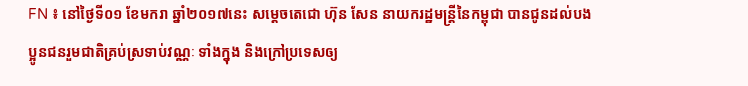FN ៖ នៅថ្ងៃទី០១ ខែមករា ឆ្នាំ២០១៧នេះ សម្តេចតេជោ ហ៊ុន សែន នាយករដ្ឋមន្ត្រីនៃកម្ពុជា បានជូនដល់បងប្អូនជនរួមជាតិគ្រប់ស្រទាប់វណ្ណៈ ទាំងក្នុង និងក្រៅប្រទេសឲ្យ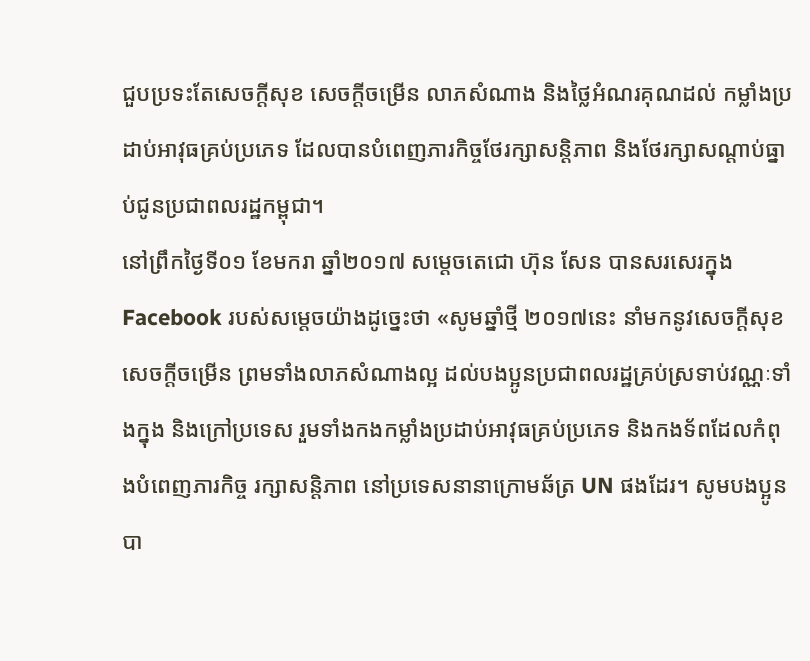ជួបប្រទះតែសេចក្តីសុខ សេចក្តីចម្រើន លាភសំណាង និងថ្លៃអំណរគុណដល់ កម្លាំងប្រដាប់អាវុធគ្រប់ប្រភេទ ដែលបានបំពេញភារកិច្ចថែរក្សាសន្តិភាព និងថែរក្សាសណ្តាប់ធ្នាប់ជូនប្រជាពលរដ្ឋកម្ពុជា។
នៅព្រឹកថ្ងៃទី០១ ខែមករា ឆ្នាំ២០១៧ សម្តេចតេជោ ហ៊ុន សែន បានសរសេរក្នុង Facebook របស់សម្តេចយ៉ាងដូច្នេះថា «សូមឆ្នាំថ្មី ២០១៧នេះ នាំមកនូវសេចក្តីសុខ សេចក្តីចម្រើន ព្រមទាំងលាភសំណាងល្អ ដល់បងប្អូនប្រជាពលរដ្ឋគ្រប់ស្រទាប់វណ្ណៈទាំងក្នុង និងក្រៅប្រទេស រួមទាំងកងកម្លាំងប្រដាប់អាវុធគ្រប់ប្រភេទ និងកងទ័ពដែលកំពុងបំពេញភារកិច្ច រក្សាសន្តិភាព នៅប្រទេសនានាក្រោមឆ័ត្រ UN ផងដែរ។ សូមបងប្អូនបា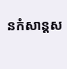នកំសាន្តស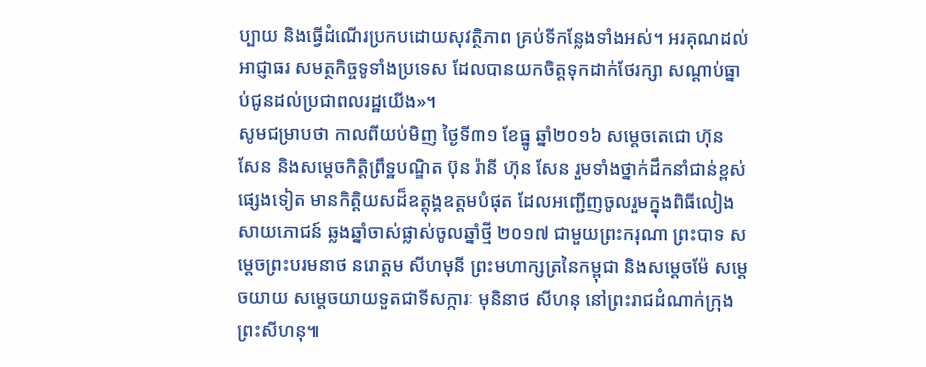ប្បាយ និងធ្វើដំណើរប្រកបដោយសុវត្ថិភាព គ្រប់ទីកន្លែងទាំងអស់។ អរគុណដល់អាជ្ញាធរ សមត្ថកិច្ចទូទាំងប្រទេស ដែលបានយកចិត្តទុកដាក់ថែរក្សា សណ្តាប់ធ្នាប់ជូនដល់ប្រជាពលរដ្ឋយើង»។
សូមជម្រាបថា កាលពីយប់មិញ ថ្ងៃទី៣១ ខែធ្នូ ឆ្នាំ២០១៦ សម្តេចតេជោ ហ៊ុន សែន និងសម្តេចកិត្តិព្រឹទ្ឋបណ្ឌិត ប៊ុន រ៉ានី ហ៊ុន សែន រួមទាំងថ្នាក់ដឹកនាំជាន់ខ្ពស់ផ្សេងទៀត មានកិត្តិយសដ៏ឧត្តុង្គឧត្តមបំផុត ដែលអញ្ជើញចូលរួមក្នុងពិធីលៀងសាយភោជន៍ ឆ្លងឆ្នាំចាស់ផ្លាស់ចូលឆ្នាំថ្មី ២០១៧ ជាមួយព្រះករុណា ព្រះបាទ សម្តេចព្រះបរមនាថ នរោត្តម សីហមុនី ព្រះមហាក្សត្រនៃកម្ពុជា និងសម្តេចម៉ែ សម្តេចយាយ សម្តេចយាយទួតជាទីសក្ការៈ មុនិនាថ សីហនុ នៅព្រះរាជដំណាក់ក្រុងព្រះសីហនុ៕